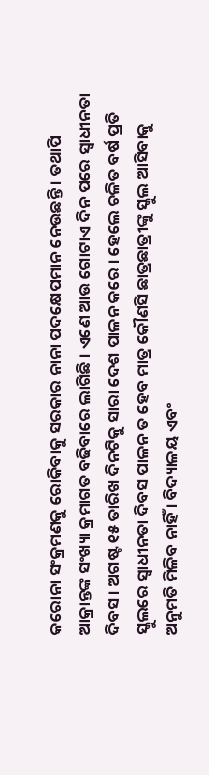କରୋନା ସଂକ୍ରମଣକୁ ରୋକିବାକୁ ସରକାର ନାନା ପଦକ୍ଷେପମାନ ନେଉଛନ୍ତି । ତଥାପି ଆକ୍ରାନ୍ତଙ୍କ ସଂଖ୍ୟା କ୍ରମାଗତ ବଢିବାରେ ଲାଗିଛି । ଏଣେ ଆଉ ଗୋଟାଏ ଦିନ ପରେ ସ୍ଵାଧୀନତା ଦିବସ । ଅଗଷ୍ଟ ୧୫ ତାରିଖ ଦିନଟିକୁ ସାରା ଦେଶ ପାଳନ କରେ । ହେଲେ ଚଳିତ ବର୍ଷ ପ୍ରତି ସ୍କୁଲରେ ସ୍ୱାଧୀନତା ଦିବସ ପାଳନ ତ ହେବ ମାତ୍ର କୌଣସି ଛାତ୍ରଛାତ୍ରୀଙ୍କୁ ସ୍କୁଲ ଆସିବାକୁ ଅନୁମତି ମିଳିବ ନାହିଁ । ବିଦ୍ୟାଳୟ ଏବଂ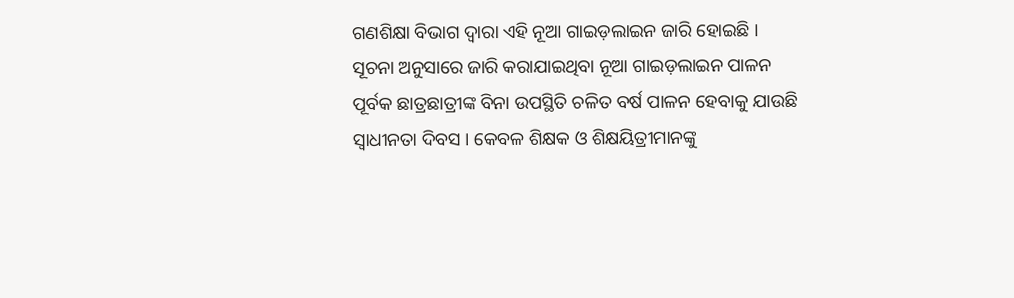ଗଣଶିକ୍ଷା ବିଭାଗ ଦ୍ଵାରା ଏହି ନୂଆ ଗାଇଡ଼ଲାଇନ ଜାରି ହୋଇଛି ।
ସୂଚନା ଅନୁସାରେ ଜାରି କରାଯାଇଥିବା ନୂଆ ଗାଇଡ଼ଲାଇନ ପାଳନ ପୂର୍ବକ ଛାତ୍ରଛାତ୍ରୀଙ୍କ ବିନା ଉପସ୍ଥିତି ଚଳିତ ବର୍ଷ ପାଳନ ହେବାକୁ ଯାଉଛି ସ୍ୱାଧୀନତା ଦିବସ । କେବଳ ଶିକ୍ଷକ ଓ ଶିକ୍ଷୟିତ୍ରୀମାନଙ୍କୁ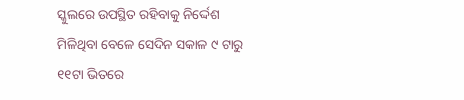ସ୍କୁଲରେ ଉପସ୍ଥିତ ରହିବାକୁ ନିର୍ଦ୍ଦେଶ ମିଳିଥିବା ବେଳେ ସେଦିନ ସକାଳ ୯ ଟାରୁ ୧୧ଟା ଭିତରେ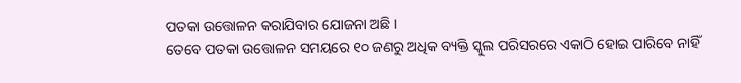ପତକା ଉତ୍ତୋଳନ କରାଯିବାର ଯୋଜନା ଅଛି ।
ତେବେ ପତକା ଉତ୍ତୋଳନ ସମୟରେ ୧୦ ଜଣରୁ ଅଧିକ ବ୍ୟକ୍ତି ସ୍କୁଲ ପରିସରରେ ଏକାଠି ହୋଇ ପାରିବେ ନାହିଁ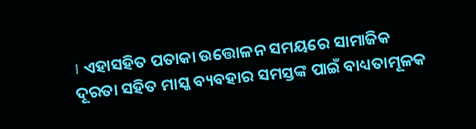। ଏହାସହିତ ପତାକା ଉତ୍ତୋଳନ ସମୟରେ ସାମାଜିକ ଦୂରତା ସହିତ ମାସ୍କ ବ୍ୟବହାର ସମସ୍ତଙ୍କ ପାଇଁ ବାଧ୍ୟତାମୂଳକ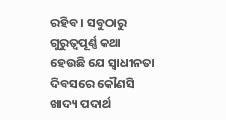ରହିବ । ସବୁଠାରୁ ଗୁରୁତ୍ୱପୂର୍ଣ୍ଣ କଥା ହେଉଛି ଯେ ସ୍ଵାଧୀନତା ଦିବସରେ କୌଣସି ଖାଦ୍ୟ ପଦାର୍ଥ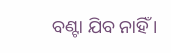ବଣ୍ଟା ଯିବ ନାହିଁ ।